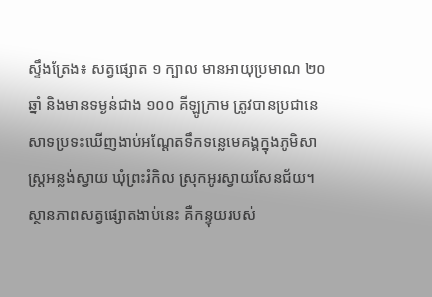ស្ទឹងត្រែង៖ សត្វផ្សោត ១ ក្បាល មានអាយុប្រមាណ ២០ ឆ្នាំ និងមានទម្ងន់ជាង ១០០ គីឡូក្រាម ត្រូវបានប្រជានេសាទប្រទះឃើញងាប់អណ្តែតទឹកទន្លេមេគង្គក្នុងភូមិសាស្ត្រអន្លង់ស្វាយ ឃុំព្រះរំកិល ស្រុកអូរស្វាយសែនជ័យ។ ស្ថានភាពសត្វផ្សោតងាប់នេះ គឺកន្ទុយរបស់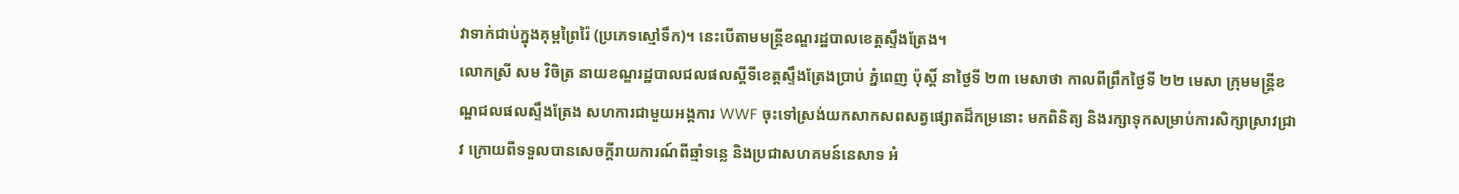វាទាក់ជាប់ក្នុងគុម្ពព្រៃរ៉ៃ (ប្រភេទស្មៅទឹក)។ នេះបើតាមមន្ត្រីខណ្ឌរដ្ឋបាលខេត្តស្ទឹងត្រែង។
លោកស្រី សម វិចិត្រ នាយខណ្ឌរដ្ឋបាលជលផលស្តីទីខេត្តស្ទឹងត្រែងប្រាប់ ភ្នំពេញ ប៉ុស្តិ៍ នាថ្ងៃទី ២៣ មេសាថា កាលពីព្រឹកថ្ងៃទី ២២ មេសា ក្រុមមន្ត្រីខណ្ឌជលផលស្ទឹងត្រែង សហការជាមួយអង្គការ WWF ចុះទៅស្រង់យកសាកសពសត្វផ្សោតដ៏កម្រនោះ មកពិនិត្យ និងរក្សាទុកសម្រាប់ការសិក្សាស្រាវជ្រាវ ក្រោយពីទទួលបានសេចក្តីរាយការណ៍ពីឆ្មាំទន្លេ និងប្រជាសហគមន៍នេសាទ អំ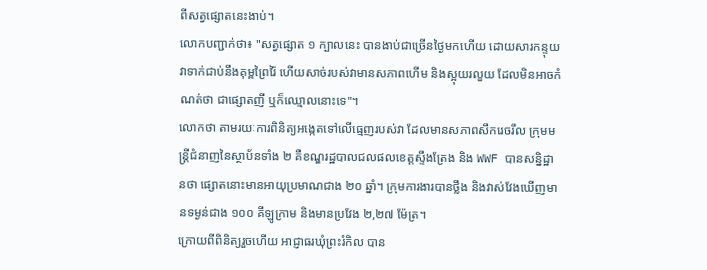ពីសត្វផ្សោតនេះងាប់។
លោកបញ្ជាក់ថា៖ "សត្វផ្សោត ១ ក្បាលនេះ បានងាប់ជាច្រើនថ្ងៃមកហើយ ដោយសារកន្ទុយវាទាក់ជាប់នឹងគុម្ពព្រៃរ៉ៃ ហើយសាច់របស់វាមានសភាពហើម និងស្អុយរលួយ ដែលមិនអាចកំណត់ថា ជាផ្សោតញី ឬក៏ឈ្មោលនោះទេ"។
លោកថា តាមរយៈការពិនិត្យអង្កេតទៅលើធ្មេញរបស់វា ដែលមានសភាពសឹករេចរឹល ក្រុមមន្ត្រីជំនាញនៃស្ថាប័នទាំង ២ គឺខណ្ឌរដ្ឋបាលជលផលខេត្តស្ទឹងត្រែង និង WWF បានសន្និដ្ឋានថា ផ្សោតនោះមានអាយុប្រមាណជាង ២០ ឆ្នាំ។ ក្រុមការងារបានថ្លឹង និងវាស់វែងឃើញមានទម្ងន់ជាង ១០០ គីឡូក្រាម និងមានប្រវែង ២,២៧ ម៉ែត្រ។
ក្រោយពីពិនិត្យរួចហើយ អាជ្ញាធរឃុំព្រះរំកិល បាន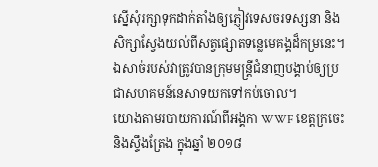ស្នើសុំរក្សាទុកដាក់តាំងឲ្យភ្ញៀវទេសចរទស្សនា និងសិក្សាស្វែងយល់ពីសត្វផ្សោតទន្លេមេគង្គដ៏កម្រនេះ។ ឯសាច់របស់វាត្រូវបានក្រុមមន្ត្រីជំនាញបង្គាប់ឲ្យប្រជាសហគមន៍នេសាទយកទៅកប់ចោល។
យោងតាមរបាយការណ៍ពីអង្គកា WWF ខេត្តក្រចេះ និងស្ទឹងត្រែង ក្នុងឆ្នាំ ២០១៨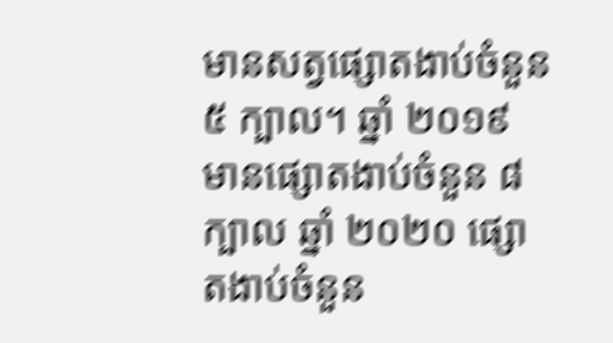មានសត្វផ្សោតងាប់ចំនួន ៥ ក្បាល។ ឆ្នាំ ២០១៩ មានផ្សោតងាប់ចំនួន ៨ ក្បាល ឆ្នាំ ២០២០ ផ្សោតងាប់ចំនួន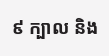៩ ក្បាល និង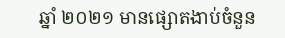ឆ្នាំ ២០២១ មានផ្សោតងាប់ចំនួន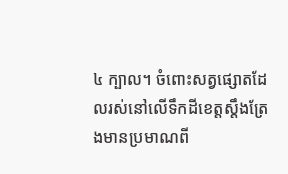៤ ក្បាល។ ចំពោះសត្វផ្សោតដែលរស់នៅលើទឹកដីខេត្តស្តឹងត្រែងមានប្រមាណពី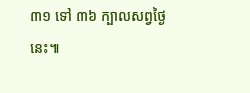៣១ ទៅ ៣៦ ក្បាលសព្វថ្ងៃនេះ៕